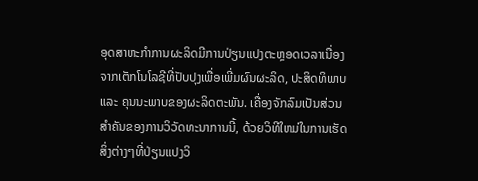ອຸດສາຫະກໍາການຜະລິດມີການປ່ຽນແປງຕະຫຼອດເວລາເນື່ອງຈາກເຕັກໂນໂລຊີທີ່ປັບປຸງເພື່ອເພີ່ມຜົນຜະລິດ, ປະສິດທິພາບ ແລະ ຄຸນນະພາບຂອງຜະລິດຕະພັນ. ເຄື່ອງຈັກລົມເປັນສ່ວນສໍາຄັນຂອງການວິວັດທະນາການນີ້, ດ້ວຍວິທີໃຫມ່ໃນການເຮັດສິ່ງຕ່າງໆທີ່ປ່ຽນແປງວິ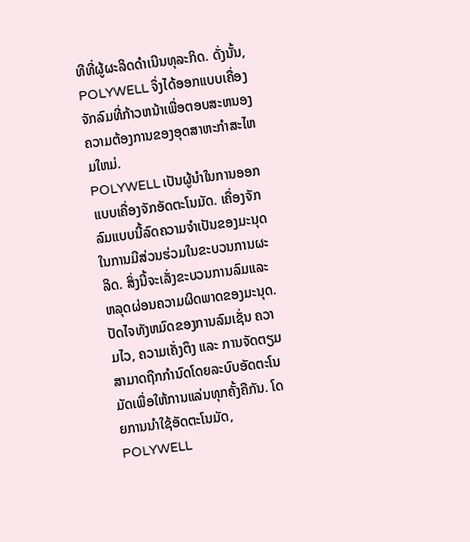ທີທີ່ຜູ້ຜະລິດດໍາເນີນທຸລະກິດ. ດັ່ງນັ້ນ, POLYWELL ຈຶ່ງໄດ້ອອກແບບເຄື່ອງຈັກລົມທີ່ກ້າວຫນ້າເພື່ອຕອບສະຫນອງຄວາມຕ້ອງການຂອງອຸດສາຫະກໍາສະໄຫມໃຫມ່.
POLYWELL ເປັນຜູ້ນໍາໃນການອອກແບບເຄື່ອງຈັກອັດຕະໂນມັດ. ເຄື່ອງຈັກລົມແບບນີ້ລົດຄວາມຈໍາເປັນຂອງມະນຸດໃນການມີສ່ວນຮ່ວມໃນຂະບວນການຜະລິດ. ສິ່ງນີ້ຈະເລັ່ງຂະບວນການລົມແລະຫລຸດຜ່ອນຄວາມຜິດພາດຂອງມະນຸດ. ປັດໄຈທັງຫມົດຂອງການລົມເຊັ່ນ ຄວາມໄວ, ຄວາມເຄັ່ງຕຶງ ແລະ ການຈັດຕຽມສາມາດຖືກກໍານົດໂດຍລະບົບອັດຕະໂນມັດເພື່ອໃຫ້ການແລ່ນທຸກຄັ້ງຄືກັນ. ໂດຍການນໍາໃຊ້ອັດຕະໂນມັດ, POLYWELL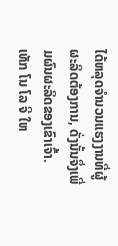ໄດ້ຫລຸດຈໍານວນແຮງງານທີ່ຜູ້ຜະລິດຕ້ອງການ, ດັ່ງນັ້ນຈຶ່ງເພີ່ມຜົນຜະລິດຂອງເຂົາເຈົ້າ.
ເທັກ ໂນ ໂລ ຈີ ໃຫ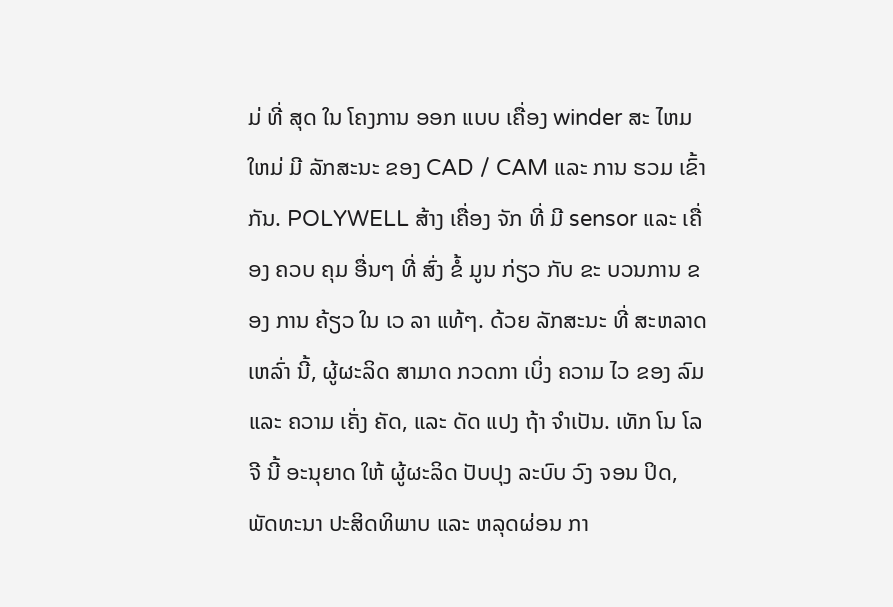ມ່ ທີ່ ສຸດ ໃນ ໂຄງການ ອອກ ແບບ ເຄື່ອງ winder ສະ ໄຫມ ໃຫມ່ ມີ ລັກສະນະ ຂອງ CAD / CAM ແລະ ການ ຮວມ ເຂົ້າກັນ. POLYWELL ສ້າງ ເຄື່ອງ ຈັກ ທີ່ ມີ sensor ແລະ ເຄື່ອງ ຄວບ ຄຸມ ອື່ນໆ ທີ່ ສົ່ງ ຂໍ້ ມູນ ກ່ຽວ ກັບ ຂະ ບວນການ ຂອງ ການ ຄ້ຽວ ໃນ ເວ ລາ ແທ້ໆ. ດ້ວຍ ລັກສະນະ ທີ່ ສະຫລາດ ເຫລົ່າ ນີ້, ຜູ້ຜະລິດ ສາມາດ ກວດກາ ເບິ່ງ ຄວາມ ໄວ ຂອງ ລົມ ແລະ ຄວາມ ເຄັ່ງ ຄັດ, ແລະ ດັດ ແປງ ຖ້າ ຈໍາເປັນ. ເທັກ ໂນ ໂລ ຈີ ນີ້ ອະນຸຍາດ ໃຫ້ ຜູ້ຜະລິດ ປັບປຸງ ລະບົບ ວົງ ຈອນ ປິດ, ພັດທະນາ ປະສິດທິພາບ ແລະ ຫລຸດຜ່ອນ ກາ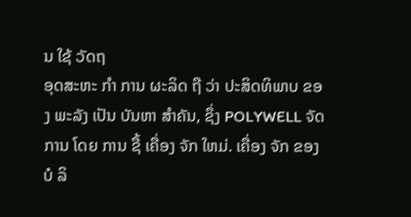ນ ໃຊ້ ວັດຖ
ອຸດສະຫະ ກໍາ ການ ຜະລິດ ຖື ວ່າ ປະສິດທິພາບ ຂອງ ພະລັງ ເປັນ ບັນຫາ ສໍາຄັນ, ຊຶ່ງ POLYWELL ຈັດການ ໂດຍ ການ ຊື້ ເຄື່ອງ ຈັກ ໃຫມ່. ເຄື່ອງ ຈັກ ຂອງ ບໍ ລິ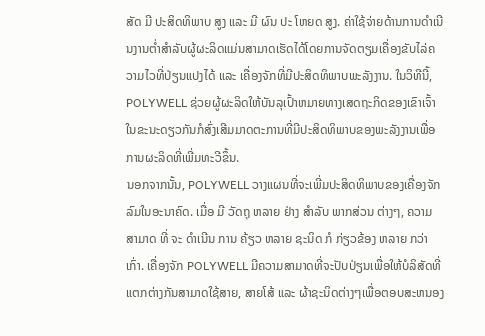ສັດ ມີ ປະສິດທິພາບ ສູງ ແລະ ມີ ຜົນ ປະ ໂຫຍດ ສູງ. ຄ່າໃຊ້ຈ່າຍດ້ານການດໍາເນີນງານຕໍ່າສໍາລັບຜູ້ຜະລິດແມ່ນສາມາດເຮັດໄດ້ໂດຍການຈັດຕຽມເຄື່ອງຂັບໄລ່ຄວາມໄວທີ່ປ່ຽນແປງໄດ້ ແລະ ເຄື່ອງຈັກທີ່ມີປະສິດທິພາບພະລັງງານ. ໃນວິທີນີ້, POLYWELL ຊ່ວຍຜູ້ຜະລິດໃຫ້ບັນລຸເປົ້າຫມາຍທາງເສດຖະກິດຂອງເຂົາເຈົ້າ ໃນຂະນະດຽວກັນກໍສົ່ງເສີມມາດຕະການທີ່ມີປະສິດທິພາບຂອງພະລັງງານເພື່ອການຜະລິດທີ່ເພີ່ມທະວີຂຶ້ນ.
ນອກຈາກນັ້ນ, POLYWELL ວາງແຜນທີ່ຈະເພີ່ມປະສິດທິພາບຂອງເຄື່ອງຈັກລົມໃນອະນາຄົດ. ເມື່ອ ມີ ວັດຖຸ ຫລາຍ ຢ່າງ ສໍາລັບ ພາກສ່ວນ ຕ່າງໆ, ຄວາມ ສາມາດ ທີ່ ຈະ ດໍາເນີນ ການ ຄ້ຽວ ຫລາຍ ຊະນິດ ກໍ ກ່ຽວຂ້ອງ ຫລາຍ ກວ່າ ເກົ່າ. ເຄື່ອງຈັກ POLYWELL ມີຄວາມສາມາດທີ່ຈະປັບປ່ຽນເພື່ອໃຫ້ບໍລິສັດທີ່ແຕກຕ່າງກັນສາມາດໃຊ້ສາຍ, ສາຍໂສ້ ແລະ ຜ້າຊະນິດຕ່າງໆເພື່ອຕອບສະຫນອງ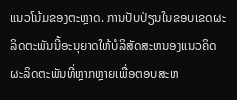ແນວໂນ້ມຂອງຕະຫຼາດ. ການປັບປ່ຽນໃນຂອບເຂດຜະລິດຕະພັນນີ້ອະນຸຍາດໃຫ້ບໍລິສັດສະຫນອງແນວຄິດຜະລິດຕະພັນທີ່ຫຼາກຫຼາຍເພື່ອຕອບສະຫ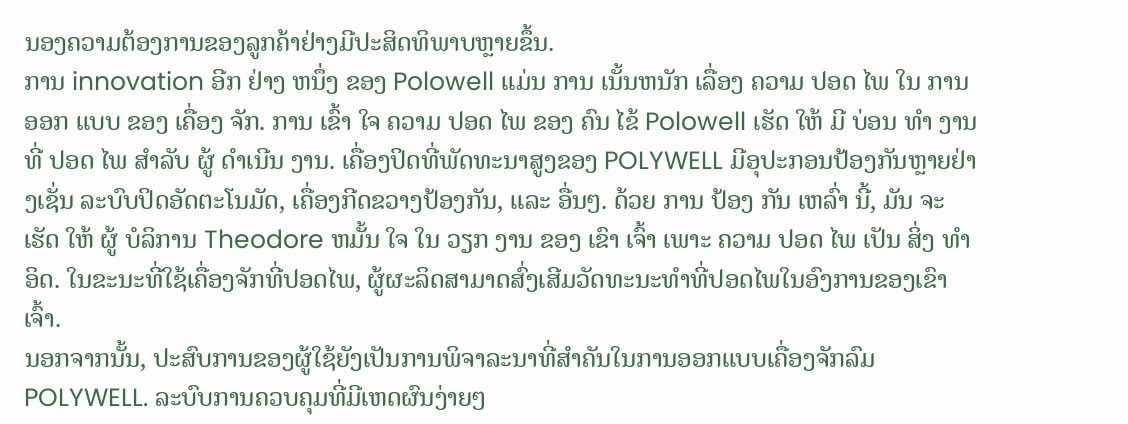ນອງຄວາມຕ້ອງການຂອງລູກຄ້າຢ່າງມີປະສິດທິພາບຫຼາຍຂຶ້ນ.
ການ innovation ອີກ ຢ່າງ ຫນຶ່ງ ຂອງ Polowell ແມ່ນ ການ ເນັ້ນຫນັກ ເລື່ອງ ຄວາມ ປອດ ໄພ ໃນ ການ ອອກ ແບບ ຂອງ ເຄື່ອງ ຈັກ. ການ ເຂົ້າ ໃຈ ຄວາມ ປອດ ໄພ ຂອງ ຄົນ ໄຂ້ Polowell ເຮັດ ໃຫ້ ມີ ບ່ອນ ທໍາ ງານ ທີ່ ປອດ ໄພ ສໍາລັບ ຜູ້ ດໍາເນີນ ງານ. ເຄື່ອງປິດທີ່ພັດທະນາສູງຂອງ POLYWELL ມີອຸປະກອນປ້ອງກັນຫຼາຍຢ່າງເຊັ່ນ ລະບົບປິດອັດຕະໂນມັດ, ເຄື່ອງກີດຂວາງປ້ອງກັນ, ແລະ ອື່ນໆ. ດ້ວຍ ການ ປ້ອງ ກັນ ເຫລົ່າ ນີ້, ມັນ ຈະ ເຮັດ ໃຫ້ ຜູ້ ບໍລິການ Theodore ຫມັ້ນ ໃຈ ໃນ ວຽກ ງານ ຂອງ ເຂົາ ເຈົ້າ ເພາະ ຄວາມ ປອດ ໄພ ເປັນ ສິ່ງ ທໍາ ອິດ. ໃນຂະນະທີ່ໃຊ້ເຄື່ອງຈັກທີ່ປອດໄພ, ຜູ້ຜະລິດສາມາດສົ່ງເສີມວັດທະນະທໍາທີ່ປອດໄພໃນອົງການຂອງເຂົາເຈົ້າ.
ນອກຈາກນັ້ນ, ປະສົບການຂອງຜູ້ໃຊ້ຍັງເປັນການພິຈາລະນາທີ່ສໍາຄັນໃນການອອກແບບເຄື່ອງຈັກລົມ POLYWELL. ລະບົບການຄວບຄຸມທີ່ມີເຫດຜົນງ່າຍໆ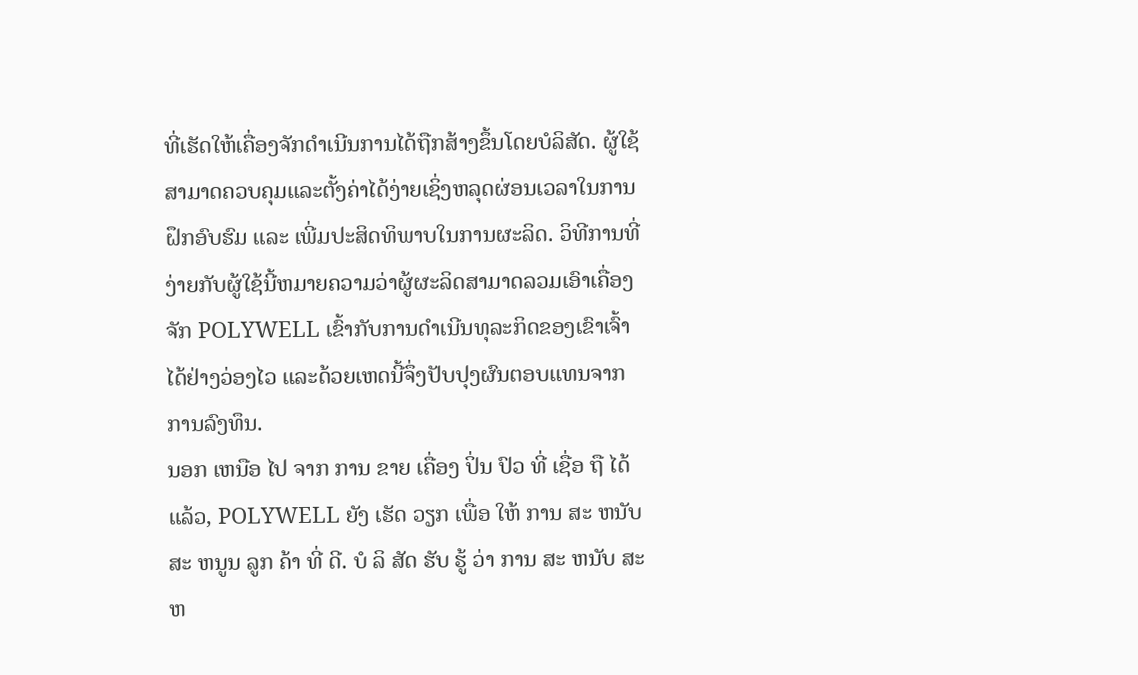ທີ່ເຮັດໃຫ້ເຄື່ອງຈັກດໍາເນີນການໄດ້ຖືກສ້າງຂຶ້ນໂດຍບໍລິສັດ. ຜູ້ໃຊ້ສາມາດຄວບຄຸມແລະຕັ້ງຄ່າໄດ້ງ່າຍເຊິ່ງຫລຸດຜ່ອນເວລາໃນການຝຶກອົບຮົມ ແລະ ເພີ່ມປະສິດທິພາບໃນການຜະລິດ. ວິທີການທີ່ງ່າຍກັບຜູ້ໃຊ້ນີ້ຫມາຍຄວາມວ່າຜູ້ຜະລິດສາມາດລວມເອົາເຄື່ອງຈັກ POLYWELL ເຂົ້າກັບການດໍາເນີນທຸລະກິດຂອງເຂົາເຈົ້າໄດ້ຢ່າງວ່ອງໄວ ແລະດ້ວຍເຫດນີ້ຈຶ່ງປັບປຸງຜົນຕອບແທນຈາກການລົງທຶນ.
ນອກ ເຫນືອ ໄປ ຈາກ ການ ຂາຍ ເຄື່ອງ ປິ່ນ ປົວ ທີ່ ເຊື່ອ ຖື ໄດ້ ແລ້ວ, POLYWELL ຍັງ ເຮັດ ວຽກ ເພື່ອ ໃຫ້ ການ ສະ ຫນັບ ສະ ຫນູນ ລູກ ຄ້າ ທີ່ ດີ. ບໍ ລິ ສັດ ຮັບ ຮູ້ ວ່າ ການ ສະ ຫນັບ ສະ ຫ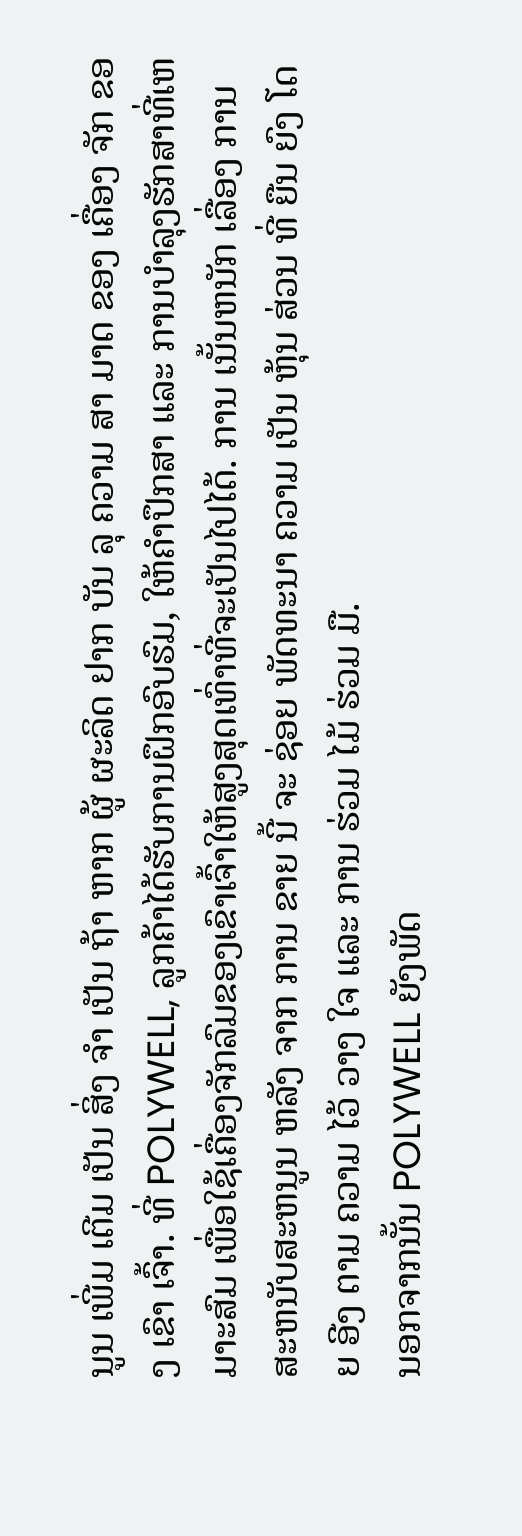ນູນ ເພີ່ມ ເຕີມ ເປັນ ສິ່ງ ຈໍາ ເປັນ ຖ້າ ຫາກ ຜູ້ ຜະລິດ ຢາກ ບັນ ລຸ ຄວາມ ສາ ມາດ ຂອງ ເຄື່ອງ ຈັກ ຂອງ ເຂົາ ເຈົ້າ. ທີ່ POLYWELL, ລູກຄ້າໄດ້ຮັບການຝຶກອົບຮົມ, ໃຫ້ຄໍາປຶກສາ ແລະ ການບໍາລຸງຮັກສາທີ່ເຫມາະສົມ ເພື່ອໃຊ້ເຄື່ອງຈັກລົມຂອງເຂົາເຈົ້າໃຫ້ສູງສຸດເທົ່າທີ່ຈະເປັນໄປໄດ້. ການ ເນັ້ນຫນັກ ເລື່ອງ ການ ສະຫນັບສະຫນູນ ຫລັງ ຈາກ ການ ຂາຍ ນີ້ ຈະ ຊ່ອຍ ພັດທະນາ ຄວາມ ເປັນ ຫຸ້ນ ສ່ວນ ທີ່ ຍືນ ຍົງ ໂດຍ ອີງ ຕາມ ຄວາມ ໄວ້ ວາງ ໃຈ ແລະ ການ ຮ່ວມ ໄມ້ ຮ່ວມ ມື.
ນອກຈາກນັ້ນ POLYWELL ຍັງພັດ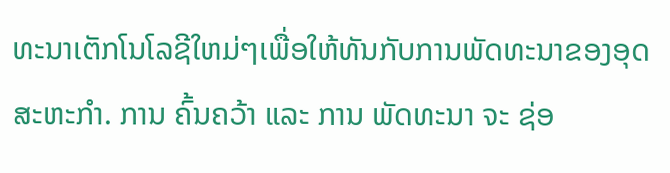ທະນາເຕັກໂນໂລຊີໃຫມ່ໆເພື່ອໃຫ້ທັນກັບການພັດທະນາຂອງອຸດສະຫະກໍາ. ການ ຄົ້ນຄວ້າ ແລະ ການ ພັດທະນາ ຈະ ຊ່ອ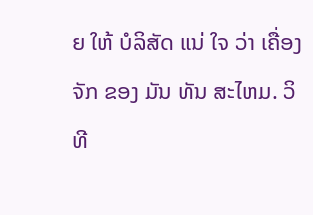ຍ ໃຫ້ ບໍລິສັດ ແນ່ ໃຈ ວ່າ ເຄື່ອງ ຈັກ ຂອງ ມັນ ທັນ ສະໄຫມ. ວິທີ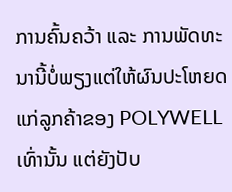ການຄົ້ນຄວ້າ ແລະ ການພັດທະນານີ້ບໍ່ພຽງແຕ່ໃຫ້ຜົນປະໂຫຍດແກ່ລູກຄ້າຂອງ POLYWELL ເທົ່ານັ້ນ ແຕ່ຍັງປັບ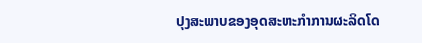ປຸງສະພາບຂອງອຸດສະຫະກໍາການຜະລິດໂດ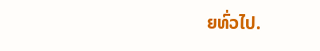ຍທົ່ວໄປ.